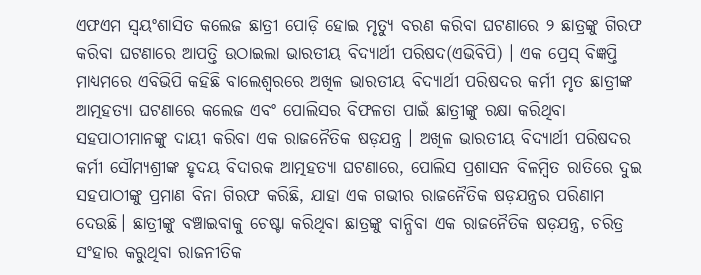ଏଫଏମ ସ୍ବୟଂଶାସିତ କଲେଜ ଛାତ୍ରୀ ପୋଡ଼ି ହୋଇ ମୃତ୍ୟୁ ବରଣ କରିବା ଘଟଣାରେ ୨ ଛାତ୍ରଙ୍କୁ ଗିରଫ କରିବା ଘଟଣାରେ ଆପତ୍ତି ଉଠାଇଲା ଭାରତୀୟ ବିଦ୍ୟାର୍ଥୀ ପରିଷଦ(ଏଭିବିପି) । ଏକ ପ୍ରେସ୍ ବିଜ୍ଞପ୍ତି ମାଧ୍ୟମରେ ଏବିଭିପି କହିଛି ବାଲେଶ୍ୱରରେ ଅଖିଳ ଭାରତୀୟ ବିଦ୍ୟାର୍ଥୀ ପରିଷଦର କର୍ମୀ ମୃତ ଛାତ୍ରୀଙ୍କ ଆତ୍ମହତ୍ୟା ଘଟଣାରେ କଲେଜ ଏବଂ ପୋଲିସର ବିଫଳତା ପାଇଁ ଛାତ୍ରୀଙ୍କୁ ରକ୍ଷା କରିଥିବା ସହପାଠୀମାନଙ୍କୁ ଦାୟୀ କରିବା ଏକ ରାଜନୈତିକ ଷଡ଼ଯନ୍ତ୍ର । ଅଖିଳ ଭାରତୀୟ ବିଦ୍ୟାର୍ଥୀ ପରିଷଦର କର୍ମୀ ସୌମ୍ୟଶ୍ରୀଙ୍କ ହୃଦୟ ବିଦାରକ ଆତ୍ମହତ୍ୟା ଘଟଣାରେ, ପୋଲିସ ପ୍ରଶାସନ ବିଳମ୍ବିତ ରାତିରେ ଦୁଇ ସହପାଠୀଙ୍କୁ ପ୍ରମାଣ ବିନା ଗିରଫ କରିଛି, ଯାହା ଏକ ଗଭୀର ରାଜନୈତିକ ଷଡ଼ଯନ୍ତ୍ରର ପରିଣାମ ଦେଉଛି। ଛାତ୍ରୀଙ୍କୁ ବଞ୍ଚାଇବାକୁ ଚେଷ୍ଟା କରିଥିବା ଛାତ୍ରଙ୍କୁ ବାନ୍ଧିବା ଏକ ରାଜନୈତିକ ଷଡ଼ଯନ୍ତ୍ର, ଚରିତ୍ର ସଂହାର କରୁଥିବା ରାଜନୀତିକ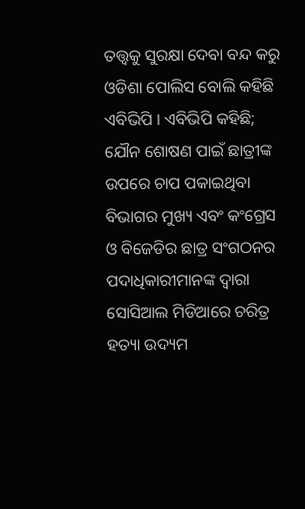ତତ୍ତ୍ୱକୁ ସୁରକ୍ଷା ଦେବା ବନ୍ଦ କରୁ ଓଡିଶା ପୋଲିସ ବୋଲି କହିଛି ଏବିଭିପି । ଏବିଭିପି କହିଛି; ଯୌନ ଶୋଷଣ ପାଇଁ ଛାତ୍ରୀଙ୍କ ଉପରେ ଚାପ ପକାଇଥିବା ବିଭାଗର ମୁଖ୍ୟ ଏବଂ କଂଗ୍ରେସ ଓ ବିଜେଡିର ଛାତ୍ର ସଂଗଠନର ପଦାଧିକାରୀମାନଙ୍କ ଦ୍ୱାରା ସୋସିଆଲ ମିଡିଆରେ ଚରିତ୍ର ହତ୍ୟା ଉଦ୍ୟମ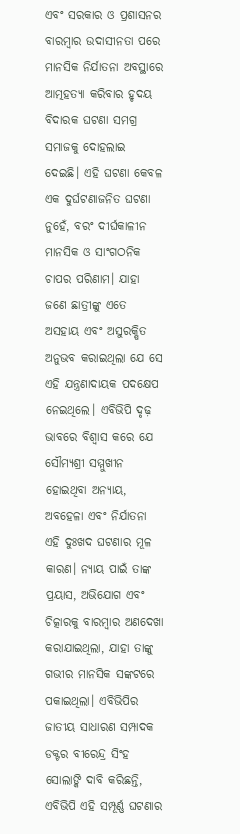ଏବଂ ସରକାର ଓ ପ୍ରଶାସନର ବାରମ୍ବାର ଉଦାସୀନତା ପରେ ମାନସିକ ନିର୍ଯାତନା ଅବସ୍ଥାରେ ଆତ୍ମହତ୍ୟା କରିବାର ହୃଦୟ ବିଦାରକ ଘଟଣା ସମଗ୍ର ସମାଜକୁ ଦୋହଲାଇ ଦେଇଛି। ଏହି ଘଟଣା କେବଳ ଏକ ଦୁର୍ଘଟଣାଜନିତ ଘଟଣା ନୁହେଁ, ବରଂ ଦୀର୍ଘକାଳୀନ ମାନସିକ ଓ ସାଂଗଠନିକ ଚାପର ପରିଣାମ। ଯାହା ଜଣେ ଛାତ୍ରୀଙ୍କୁ ଏତେ ଅସହାୟ ଏବଂ ଅସୁରକ୍ଷିତ ଅନୁଭବ କରାଇଥିଲା ଯେ ସେ ଏହି ଯନ୍ତ୍ରଣାଦାୟକ ପଦକ୍ଷେପ ନେଇଥିଲେ। ଏବିଭିପି ଦୃଢ଼ ଭାବରେ ବିଶ୍ୱାସ କରେ ଯେ ସୌମ୍ୟଶ୍ରୀ ସମ୍ମୁଖୀନ ହୋଇଥିବା ଅନ୍ୟାୟ, ଅବହେଳା ଏବଂ ନିର୍ଯାତନା ଏହି ଦୁଃଖଦ ଘଟଣାର ମୂଳ କାରଣ। ନ୍ୟାୟ ପାଇଁ ତାଙ୍କ ପ୍ରୟାସ, ଅଭିଯୋଗ ଏବଂ ଚିତ୍କାରକୁ ବାରମ୍ବାର ଅଣଦେଖା କରାଯାଇଥିଲା, ଯାହା ତାଙ୍କୁ ଗଭୀର ମାନସିକ ସଙ୍କଟରେ ପକାଇଥିଲା। ଏବିଭିପିର ଜାତୀୟ ସାଧାରଣ ସମ୍ପାଦକ ଡକ୍ଟର ବୀରେନ୍ଦ୍ର ସିଂହ ସୋଲାଙ୍କି ଦାବି କରିଛନ୍ତି, ଏବିଭିପି ଏହି ସମ୍ପୂର୍ଣ୍ଣ ଘଟଣାର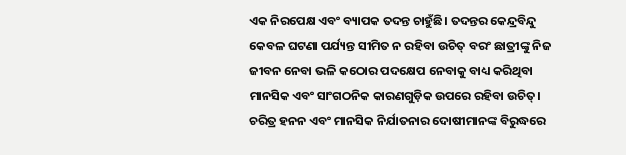ଏକ ନିରପେକ୍ଷ ଏବଂ ବ୍ୟାପକ ତଦନ୍ତ ଚାହୁଁଛି। ତଦନ୍ତର କେନ୍ଦ୍ରବିନ୍ଦୁ କେବଳ ଘଟଣା ପର୍ଯ୍ୟନ୍ତ ସୀମିତ ନ ରହିବା ଉଚିତ୍ ବରଂ ଛାତ୍ରୀଙ୍କୁ ନିଜ ଜୀବନ ନେବା ଭଳି କଠୋର ପଦକ୍ଷେପ ନେବାକୁ ବାଧ୍ୟ କରିଥିବା ମାନସିକ ଏବଂ ସାଂଗଠନିକ କାରଣଗୁଡ଼ିକ ଉପରେ ରହିବା ଉଚିତ୍। ଚରିତ୍ର ହନନ ଏବଂ ମାନସିକ ନିର୍ଯାତନାର ଦୋଷୀମାନଙ୍କ ବିରୁଦ୍ଧରେ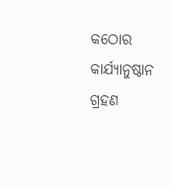କଠୋର କାର୍ଯ୍ୟାନୁଷ୍ଠାନ ଗ୍ରହଣ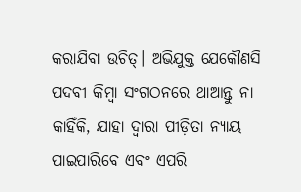କରାଯିବା ଉଚିତ୍। ଅଭିଯୁକ୍ତ ଯେକୌଣସି ପଦବୀ କିମ୍ବା ସଂଗଠନରେ ଥାଆନ୍ତୁ ନା କାହିଁକି, ଯାହା ଦ୍ୱାରା ପୀଡ଼ିତା ନ୍ୟାୟ ପାଇପାରିବେ ଏବଂ ଏପରି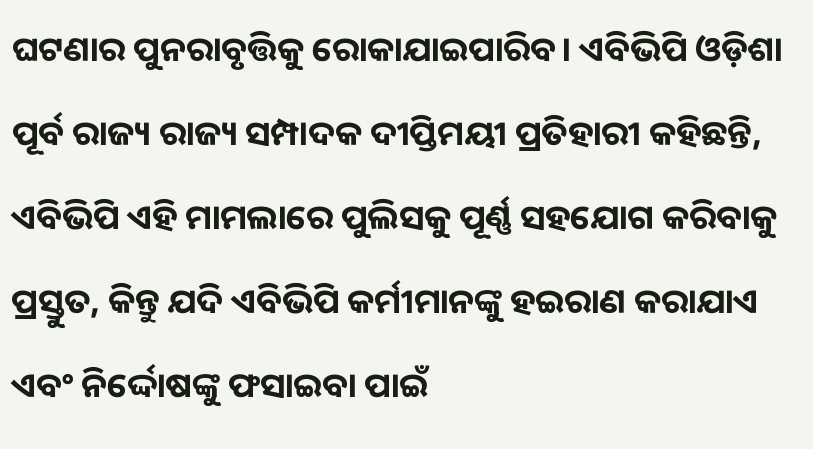ଘଟଣାର ପୁନରାବୃତ୍ତିକୁ ରୋକାଯାଇପାରିବ। ଏବିଭିପି ଓଡ଼ିଶା ପୂର୍ବ ରାଜ୍ୟ ରାଜ୍ୟ ସମ୍ପାଦକ ଦୀପ୍ତିମୟୀ ପ୍ରତିହାରୀ କହିଛନ୍ତି, ଏବିଭିପି ଏହି ମାମଲାରେ ପୁଲିସକୁ ପୂର୍ଣ୍ଣ ସହଯୋଗ କରିବାକୁ ପ୍ରସ୍ତୁତ, କିନ୍ତୁ ଯଦି ଏବିଭିପି କର୍ମୀମାନଙ୍କୁ ହଇରାଣ କରାଯାଏ ଏବଂ ନିର୍ଦ୍ଦୋଷଙ୍କୁ ଫସାଇବା ପାଇଁ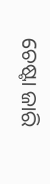ଚେଷ୍ଟା ଜାରି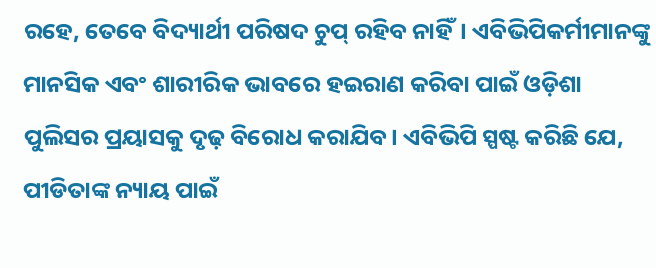ରହେ, ତେବେ ବିଦ୍ୟାର୍ଥୀ ପରିଷଦ ଚୁପ୍ ରହିବ ନାହିଁ। ଏବିଭିପିକର୍ମୀମାନଙ୍କୁ ମାନସିକ ଏବଂ ଶାରୀରିକ ଭାବରେ ହଇରାଣ କରିବା ପାଇଁ ଓଡ଼ିଶା ପୁଲିସର ପ୍ରୟାସକୁ ଦୃଢ଼ ବିରୋଧ କରାଯିବ। ଏବିଭିପି ସ୍ପଷ୍ଟ କରିଛି ଯେ, ପୀଡିତାଙ୍କ ନ୍ୟାୟ ପାଇଁ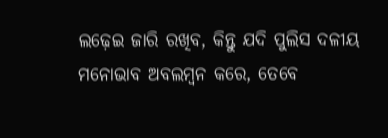ଲଢ଼େଇ ଜାରି ରଖିବ, କିନ୍ତୁ ଯଦି ପୁଲିସ ଦଳୀୟ ମନୋଭାବ ଅବଲମ୍ବନ କରେ, ତେବେ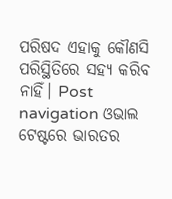ପରିଷଦ ଏହାକୁ କୌଣସି ପରିସ୍ଥିତିରେ ସହ୍ୟ କରିବ ନାହିଁ। Post navigation ଓଭାଲ ଟେଷ୍ଟରେ ଭାରତର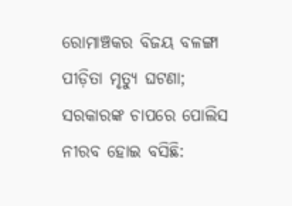ରୋମାଞ୍ଚକର ବିଜୟ ବଳଙ୍ଗା ପୀଡ଼ିତା ମୃତ୍ୟୁ ଘଟଣା; ସରକାରଙ୍କ ଚାପରେ ପୋଲିସ ନୀରବ ହୋଇ ବସିଛି: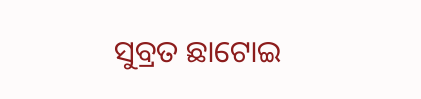ସୁବ୍ରତ ଛାଟୋଇ